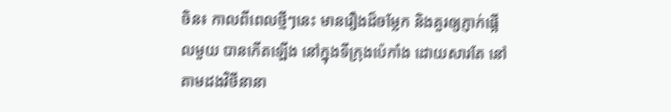ចិន៖ កាលពីពេលថ្មីៗនេះ មានរឿងដ៏ចម្លែក និងគួរឲ្យភ្ញាក់ផ្អើលមួយ បានកើតឡើង នៅក្នុងទីក្រុងប៉េកាំង ដោយសារតែ នៅតាមដងវិថីនានា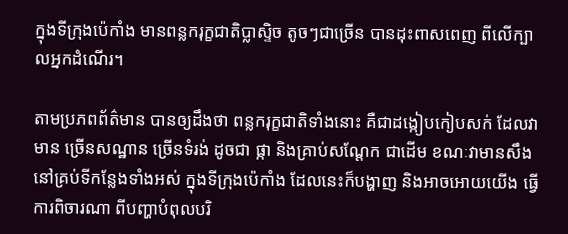ក្នុងទីក្រុងប៉េកាំង មានពន្លករុក្ខជាតិប្លាស្ទិច តូចៗជាច្រើន បានដុះពាសពេញ ពីលើក្បាលអ្នកដំណើរ។

តាមប្រភពព័ត៌មាន បានឲ្យដឹងថា ពន្លករុក្ខជាតិទាំងនោះ គឺជាដង្កៀបកៀបសក់ ដែលវាមាន ច្រើនសណ្ឋាន ច្រើនទំរង់ ដូចជា ផ្កា និងគ្រាប់សណ្តែក ជាដើម ខណៈវាមានសឹង នៅគ្រប់ទីកន្លែងទាំងអស់ ក្នុងទីក្រុងប៉េកាំង ដែលនេះក៏បង្ហាញ និងអាចអោយយើង ធ្វើការពិចារណា ពីបញ្ហាបំពុលបរិ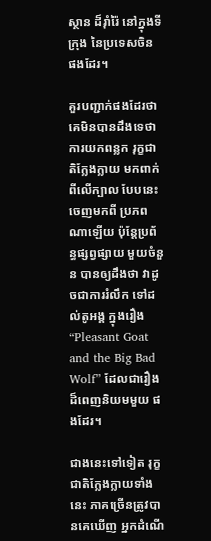ស្ថាន ដ៏រ៉ាំរ៉ៃ នៅក្នុងទីក្រុង នៃប្រទេសចិន ផងដែរ។

គួរបញ្ជាក់ផងដែរថា គេមិនបានដឹងទេថា ការយកពន្លក រុក្ខជាតិក្លែងក្លាយ មកពាក់ពីលើក្បាល បែបនេះ ចេញមកពី ប្រភពណាឡើយ ប៉ុន្តែប្រព័ន្ធផ្សព្វផ្សាយ មួយចំនួន បានឲ្យដឹងថា វាដូចជាការរំលឹក ទៅដល់តូអង្គ ក្នុងរឿង “Pleasant Goat and the Big Bad Wolf” ដែលជារឿង ដ៏ពេញនិយមមួយ ផងដែរ។

ជាងនេះទៅទៀត រុក្ខជាតិក្លែងក្លាយទាំងនេះ ភាគច្រើនត្រូវបានគេឃើញ អ្នកដំណើ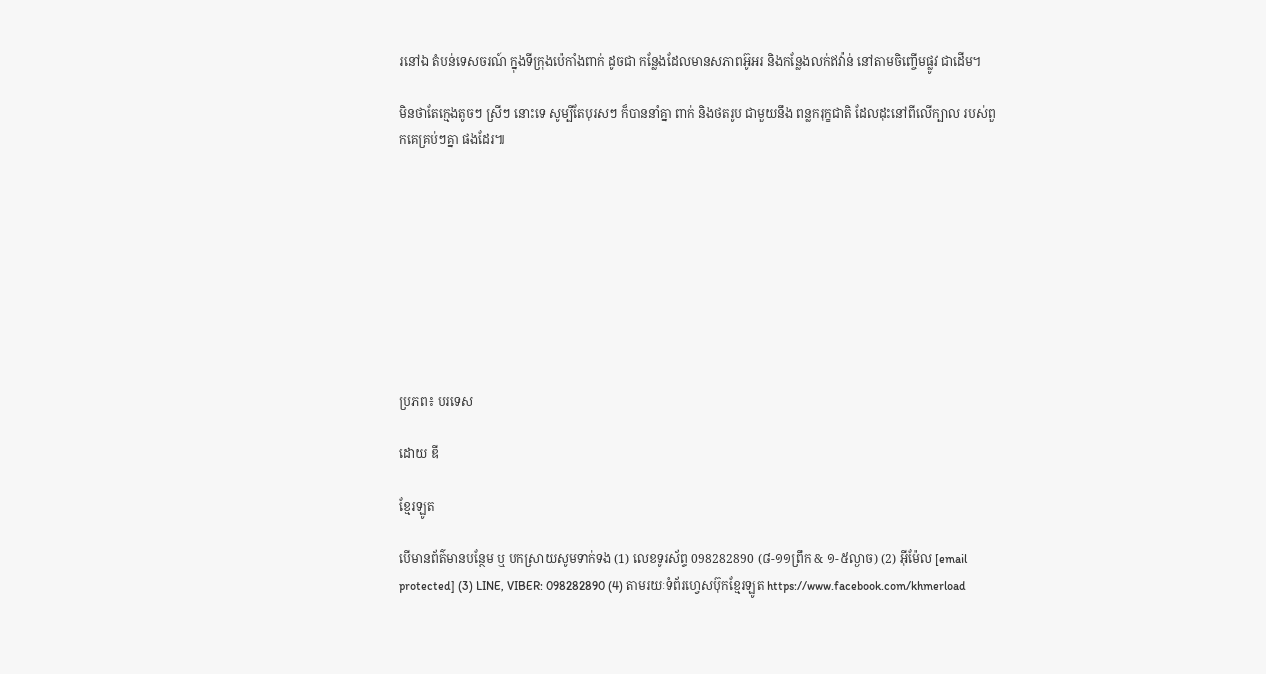រនៅឯ តំបន់ទេសចរណ៍ ក្នុងទីក្រុងប៉េកាំងពាក់ ដូចជា កន្លែងដែលមានសភាពអ៊ូអរ និងកន្លែងលក់ឥវ៉ាន់ នៅតាមចិញ្ចើមផ្លូវ ជាដើម។

មិនថាតែក្មេងតូចៗ ស្រីៗ នោះទេ សូម្បីតែបុរសៗ ក៏បាននាំគ្នា ពាក់ និងថតរូប ជាមួយនឹង ពន្លករុក្ខជាតិ ដែលដុះនៅពីលើក្បាល របស់ពួកគេគ្រប់ៗគ្នា ផងដែរ៕









ប្រភព៖ បរទេស

ដោយ ឌី

ខ្មែរឡូត

បើមានព័ត៌មានបន្ថែម ឬ បកស្រាយសូមទាក់ទង (1) លេខទូរស័ព្ទ 098282890 (៨-១១ព្រឹក & ១-៥ល្ងាច) (2) អ៊ីម៉ែល [email protected] (3) LINE, VIBER: 098282890 (4) តាមរយៈទំព័រហ្វេសប៊ុកខ្មែរឡូត https://www.facebook.com/khmerload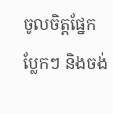ចូលចិត្តផ្នែក ប្លែកៗ និងចង់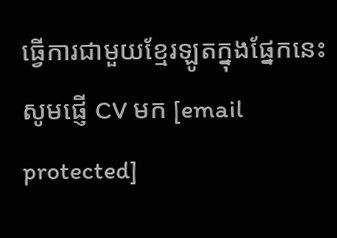ធ្វើការជាមួយខ្មែរឡូតក្នុងផ្នែកនេះ សូមផ្ញើ CV មក [email protected]